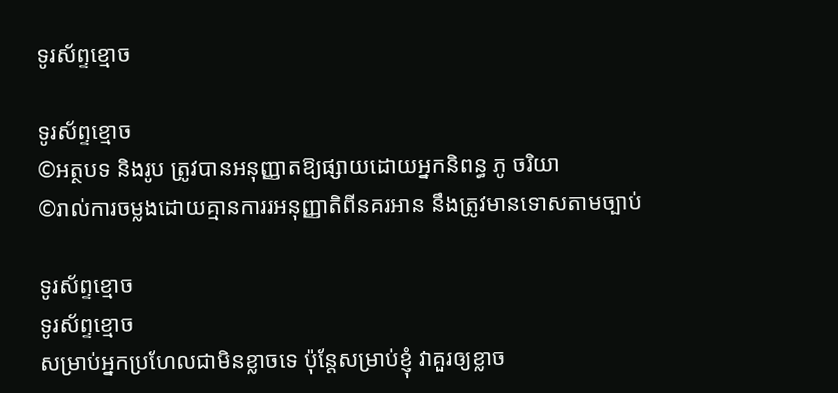ទូរស័ព្ទខ្មោច

ទូរស័ព្ទខ្មោច
©អត្ថបទ និងរូប ត្រូវបានអនុញ្ញាតឱ្យផ្សាយដោយអ្នកនិពន្ធ ភូ ចរិយា
©រាល់ការចម្លងដោយគ្មានការរអនុញ្ញាតិពីនគរអាន នឹងត្រូវមានទោសតាមច្បាប់

ទូរស័ព្ទខ្មោច
ទូរស័ព្ទខ្មោច
សម្រាប់អ្នកប្រហែលជាមិនខ្លាចទេ ប៉ុន្តែសម្រាប់ខ្ញុំ វាគួរឲ្យខ្លាច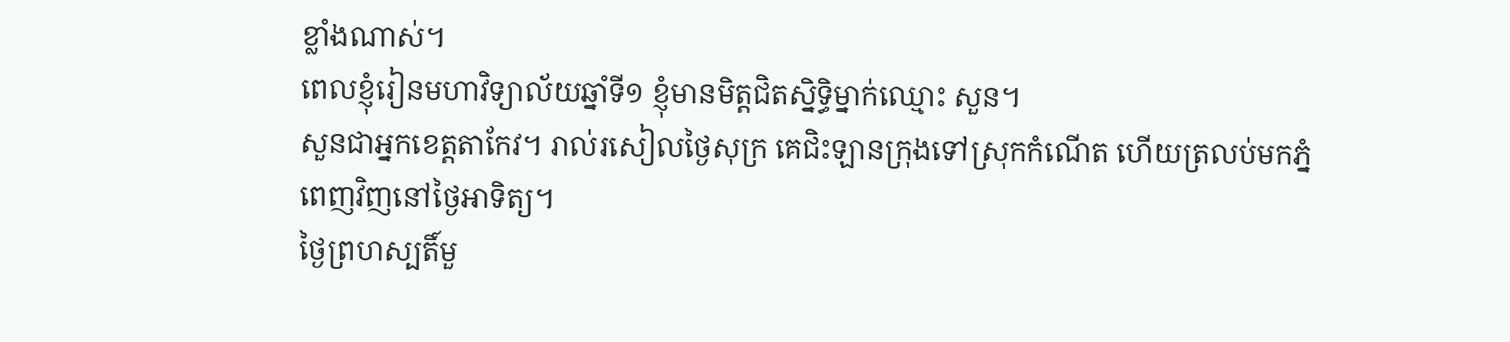ខ្លាំងណាស់។
ពេលខ្ញុំរៀនមហាវិទ្យាល័យឆ្នាំទី១ ខ្ញុំមានមិត្តជិតស្និទ្ធិម្នាក់ឈ្មោះ សួន។
សួនជាអ្នកខេត្តតាកែវ។ រាល់រសៀលថ្ងៃសុក្រ គេជិះឡានក្រុងទៅស្រុកកំណើត ហើយត្រលប់មកភ្នំពេញវិញនៅថ្ងៃអាទិត្យ។
ថ្ងៃព្រហស្បតិ៍មួ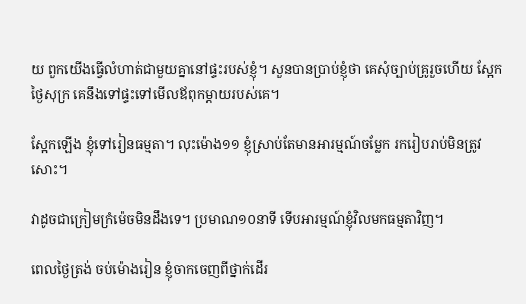យ ពួកយើងធ្វើលំហាត់ជាមួយគ្នានៅផ្ទះរបស់ខ្ញុំ។ សួនបានប្រាប់ខ្ញុំថា គេសុំច្បាប់គ្រូរួចហើយ ស្អែកថ្ងៃសុក្រ គេនឹងទៅផ្ទះទៅមើលឪពុកម្តាយរបស់គេ។

ស្អែកឡើង ខ្ញុំទៅរៀនធម្មតា។ លុះម៉ោង១១ ខ្ញុំស្រាប់តែមានអារម្មណ៍ចម្លែក រករៀបរាប់មិនត្រូវសោះ។

វាដូចជាក្រៀមក្រំម៉េចមិនដឹងទេ។ ប្រមាណ១០នាទី ទើបអារម្មណ៍ខ្ញុំវិលមកធម្មតាវិញ។

ពេលថ្ងៃត្រង់ ចប់ម៉ោងរៀន ខ្ញុំចាកចេញពីថ្នាក់ដើរ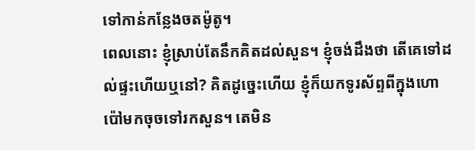ទៅកាន់កន្លែងចតម៉ូតូ។
ពេលនោះ ខ្ញុំស្រាប់តែនឹកគិតដល់សួន។ ខ្ញុំចង់ដឹងថា តើគេទៅដល់ផ្ទះហើយឬនៅ? គិតដូច្នេះហើយ ខ្ញុំក៏យកទូរស័ព្ទពីក្នុងហោប៉ៅមកចុចទៅរកសួន។ តេមិន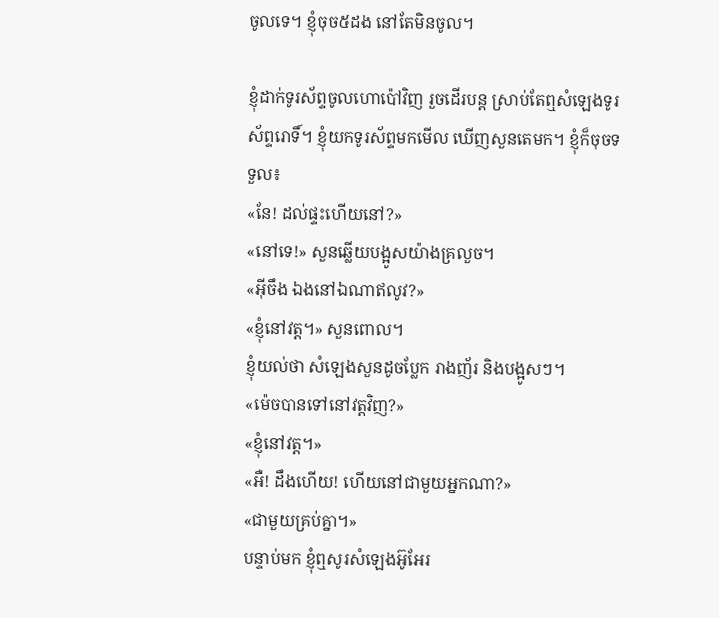ចូលទេ។ ខ្ញុំចុច៥ដង នៅតែមិនចូល។

ខ្ញុំដាក់ទូរស័ព្ទចូលហោប៉ៅវិញ រួចដើរបន្ត ស្រាប់តែឮសំឡេងទូរស័ព្ទរោទិ៍។ ខ្ញុំយកទូរស័ព្ទមកមើល ឃើញសួនតេមក។ ខ្ញុំក៏ចុចទទួល៖
«នែ! ដល់ផ្ទះហើយនៅ?»
«នៅទេ!» សួនឆ្លើយបង្អូសយ៉ាងគ្រលួច។
«អ៊ីចឹង ឯងនៅឯណាឥលូវ?»
«ខ្ញុំនៅវត្ត។» សួនពោល។
ខ្ញុំយល់ថា សំឡេងសួនដូចប្លែក រាងញ័រ និងបង្អូសៗ។
«ម៉េចបានទៅនៅវត្តវិញ?»
«ខ្ញុំនៅវត្ត។»
«អឺ! ដឹងហើយ! ហើយនៅជាមួយអ្នកណា?»
«ជាមួយគ្រប់គ្នា។»
បន្ទាប់មក ខ្ញុំឮសូរសំឡេងអ៊ូអែរ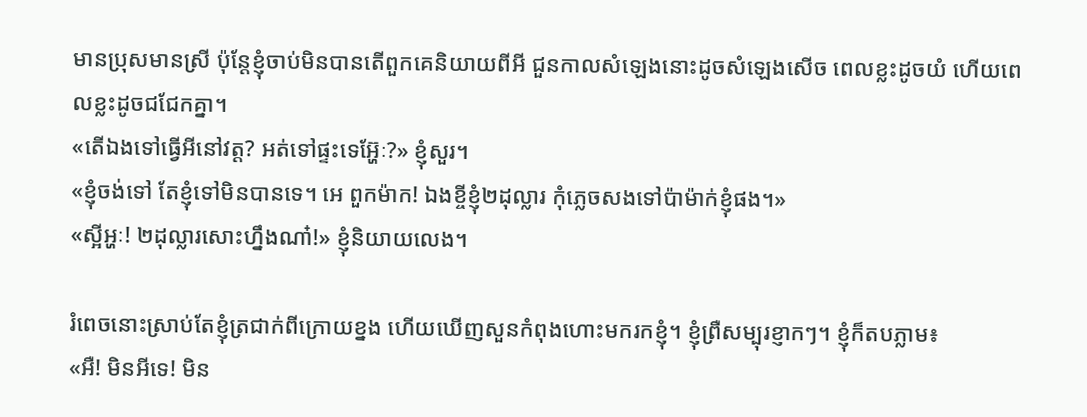មានប្រុសមានស្រី ប៉ុន្តែខ្ញុំចាប់មិនបានតើពួកគេនិយាយពីអី ជួនកាលសំឡេងនោះដូចសំឡេងសើច ពេលខ្លះដូចយំ ហើយពេលខ្លះដូចជជែកគ្នា។
«តើឯងទៅធ្វើអីនៅវត្ត? អត់ទៅផ្ទះទេអ្ហ៊ែៈ?» ខ្ញុំសួរ។
«ខ្ញុំចង់ទៅ តែខ្ញុំទៅមិនបានទេ។ អេ ពួកម៉ាក! ឯងខ្ចីខ្ញុំ២ដុល្លារ កុំភ្លេចសងទៅប៉ាម៉ាក់ខ្ញុំផង។»
«ស្អីអ្ហៈ! ២ដុល្លារសោះហ្នឹងណា៎!» ខ្ញុំនិយាយលេង។

រំពេចនោះស្រាប់តែខ្ញុំត្រជាក់ពីក្រោយខ្នង ហើយឃើញសួនកំពុងហោះមករកខ្ញុំ។ ខ្ញុំព្រឺសម្បុរខ្ញាកៗ។ ខ្ញុំក៏តបភ្លាម៖
«អឺ! មិនអីទេ! មិន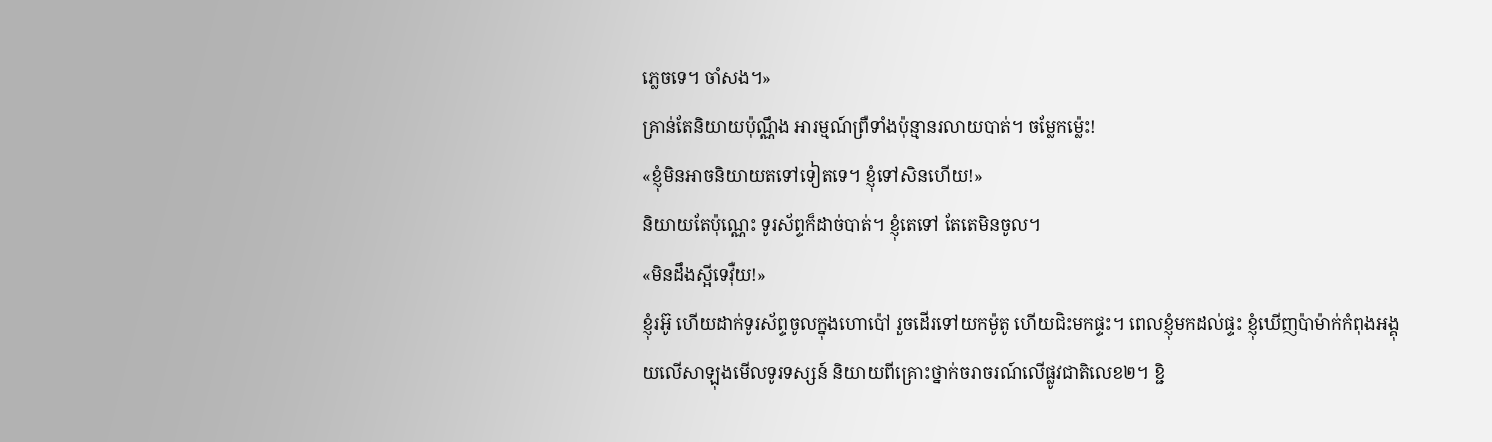ភ្លេចទេ។ ចាំសង។»
គ្រាន់តែនិយាយប៉ុណ្ណឹង អារម្មណ៍ព្រឺទាំងប៉ុន្មានរលាយបាត់។ ចម្លែកម៉្លេះ!
«ខ្ញុំមិនអាចនិយាយតទៅទៀតទេ។ ខ្ញុំទៅសិនហើយ!»
និយាយតែប៉ុណ្ណេះ ទូរស័ព្ទក៏ដាច់បាត់។ ខ្ញុំតេទៅ តែតេមិនចូល។
«មិនដឹងស្អីទេវ៉ឺយ!»
ខ្ញុំរអ៊ូ ហើយដាក់ទូរស័ព្ទចូលក្នុងហោប៉ៅ រួចដើរទៅយកម៉ូតូ ហើយជិះមកផ្ទះ។ ពេលខ្ញុំមកដល់ផ្ទះ ខ្ញុំឃើញប៉ាម៉ាក់កំពុងអង្គុយលើសាឡុងមើលទូរទស្សន៍ និយាយពីគ្រោះថ្នាក់ចរាចរណ៍លើផ្លូវជាតិលេខ២។ ខ្ជិ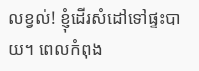លខ្វល់! ខ្ញុំដើរសំដៅទៅផ្ទះបាយ។ ពេលកំពុង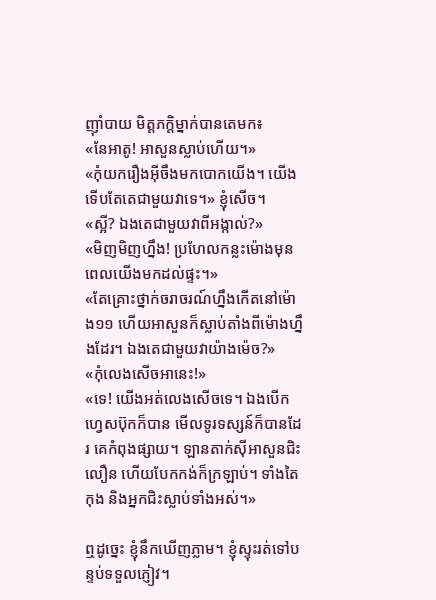ញ៉ាំបាយ មិត្តភក្តិម្នាក់បានតេមក៖
«នែអាតូ! អាសួនស្លាប់ហើយ។»
«កុំយករឿងអ៊ីចឹងមកបោកយើង។ យើងទើបតែតេជាមួយវាទេ។» ខ្ញុំសើច។
«ស្អី? ឯងតេជាមួយវាពីអង្កាល់?»
«មិញមិញហ្នឹង! ប្រហែលកន្លះម៉ោងមុនពេលយើងមកដល់ផ្ទះ។»
«តែគ្រោះថ្នាក់ចរាចរណ៍ហ្នឹងកើតនៅម៉ោង១១ ហើយអាសួនក៏ស្លាប់តាំងពីម៉ោងហ្នឹងដែរ។ ឯងតេជាមួយវាយ៉ាងម៉េច?»
«កុំលេងសើចអានេះ!»
«ទេ! យើងអត់លេងសើចទេ។ ឯងបើកហ្វេសប៊ុកក៏បាន មើលទូរទស្សន៍ក៏បានដែរ គេកំពុងផ្សាយ។ ឡានតាក់ស៊ីអាសួនជិះលឿន ហើយបែកកង់ក៏ក្រឡាប់។ ទាំងតៃកុង និងអ្នកជិះស្លាប់ទាំងអស់។»

ឮដូច្នេះ ខ្ញុំនឹកឃើញភ្លាម។ ខ្ញុំស្ទុះរត់ទៅបន្ទប់ទទួលភ្ញៀវ។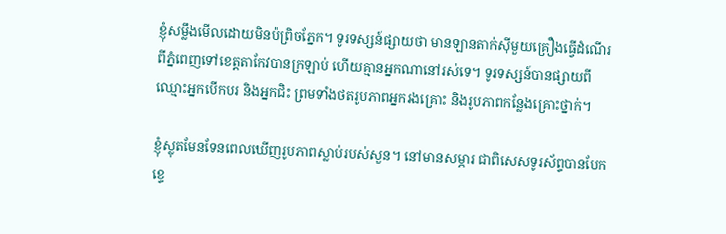ខ្ញុំសម្លឹងមើលដោយមិនប៉ព្រិចភ្នែក។ ទូរទស្សន៍ផ្សាយថា មានឡានតាក់ស៊ីមួយគ្រឿងធ្វើដំណើរពីភ្នំពេញទៅខេត្តតាកែវបានក្រឡាប់ ហើយគ្មានអ្នកណានៅរស់ទេ។ ទូរទស្សន៍បានផ្សាយពីឈ្មោះអ្នកបើកបរ និងអ្នកជិះ ព្រមទាំងថតរូបភាពអ្នករងគ្រោះ និងរូបភាពកន្លែងគ្រោះថ្នាក់។

ខ្ញុំស្លុតមែនទែនពេលឃើញរូបភាពស្លាប់របស់សួន។ នៅមានសម្ភារ ជាពិសេសទូរស័ព្ទបានបែកខ្ទេ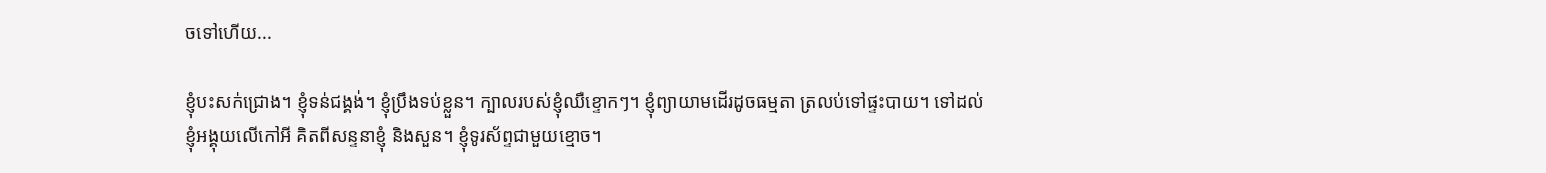ចទៅហើយ...

ខ្ញុំបះសក់ជ្រោង។ ខ្ញុំទន់ជង្គង់។ ខ្ញុំប្រឹងទប់ខ្លួន។ ក្បាលរបស់ខ្ញុំឈឺខ្ទោកៗ។ ខ្ញុំព្យាយាមដើរដូចធម្មតា ត្រលប់ទៅផ្ទះបាយ។ ទៅដល់ ខ្ញុំអង្គុយលើកៅអី គិតពីសន្ទនាខ្ញុំ និងសួន។ ខ្ញុំទូរស័ព្ទជាមួយខ្មោច។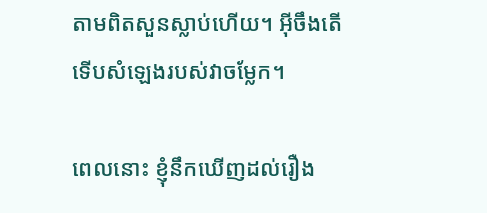តាមពិតសួនស្លាប់ហើយ។ អ៊ីចឹងតើ ទើបសំឡេងរបស់វាចម្លែក។

ពេលនោះ ខ្ញុំនឹកឃើញដល់រឿង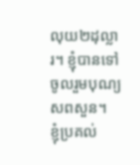លុយ២ដុល្លារ។ ខ្ញុំបានទៅចូលរួមបុណ្យសពសួន។
ខ្ញុំប្រគល់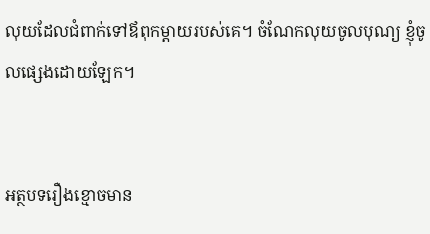លុយដែលជំពាក់ទៅឪពុកម្តាយរបស់គេ។ ចំណែកលុយចូលបុណ្យ ខ្ញុំចូលផ្សេងដោយឡែក។


អត្ថបទរឿងខ្មោចមាន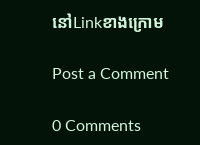នៅLinkខាងក្រោម

Post a Comment

0 Comments